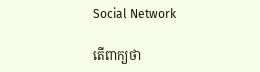Social Network

តើពាក្យថា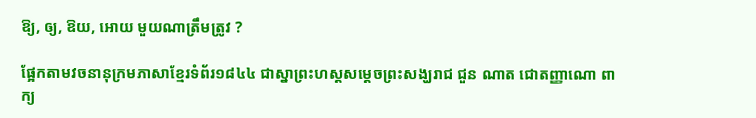ឱ្យ, ឲ្យ, ឱយ, អោយ មួយណាត្រឹមត្រូវ ?

ផ្អែកតាមវចនានុក្រមភាសាខ្មែរទំព័រ១៨៤៤ ជាស្នាព្រះហស្តសម្តេចព្រះសង្ឃរាជ ជួន ណាត ជោតញ្ញាណោ ពាក្យ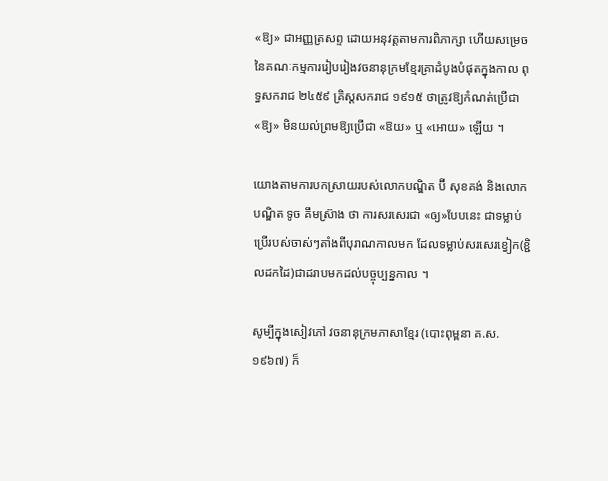«ឱ្យ» ជាអញ្ញត្រសព្ទ ដោយអនុវត្តតាមការពិភាក្សា ហើយសម្រេចនៃគណៈកម្មការរៀបរៀងវចនានុក្រមខ្មែរគ្រាដំបូងបំផុតក្នុងកាល ពុទ្ធសករាជ ២៤៥៩ គ្រិស្តសករាជ ១៩១៥ ថាត្រូវឱ្យកំណត់ប្រើជា «ឱ្យ» មិនយល់ព្រមឱ្យប្រើជា «ឱយ» ឬ «អោយ» ឡើយ ។

យោងតាមការបកស្រាយរបស់លោកបណ្ឌិត ប៊ី សុខគង់ និងលោកបណ្ឌិត ទូច គឹមស្រ៊ាង ថា ការសរសេរជា «ឲ្យ»បែបនេះ ជាទម្លាប់ប្រើរបស់ចាស់ៗតាំងពីបុរាណកាលមក ដែលទម្លាប់សរសេរខ្វៀក(ខ្ជិលដកដៃ)ជាដរាបមកដល់បច្ចុប្បន្នកាល ។

សូម្បីក្នុងសៀវភៅ វចនានុក្រមភាសាខ្មែរ (បោះពុម្ពនា គ.ស.១៩៦៧) ក៏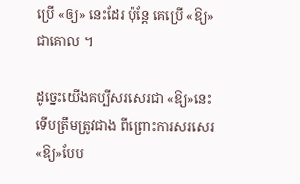ប្រើ «ឲ្យ» នេះដែរ ប៉ុន្តែ គេប្រើ «ឱ្យ» ជាគោល ។

ដូច្នេះយើងគប្បីសរសេរជា «ឱ្យ»នេះទើបត្រឹមត្រូវជាង ពីព្រោះការសរសេរ «ឱ្យ»បែប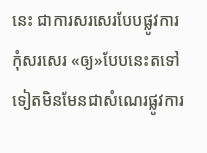នេះ ជាការសរសេរបែបផ្លូវការ កុំសរសេរ «ឲ្យ»បែបនេះតទៅទៀតមិនមែនជាសំណេរផ្លូវការ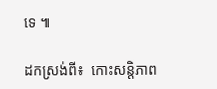ទេ ៕

ដកស្រង់ពី៖  កោះសន្តិភាព